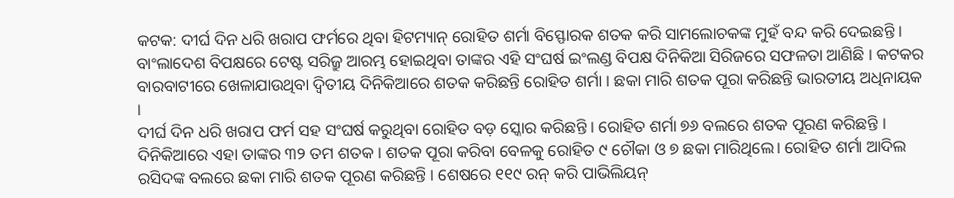କଟକ: ଦୀର୍ଘ ଦିନ ଧରି ଖରାପ ଫର୍ମରେ ଥିବା ହିଟମ୍ୟାନ୍ ରୋହିତ ଶର୍ମା ବିସ୍ଫୋରକ ଶତକ କରି ସାମଲୋଚକଙ୍କ ମୁହଁ ବନ୍ଦ କରି ଦେଇଛନ୍ତି । ବାଂଲାଦେଶ ବିପକ୍ଷରେ ଟେଷ୍ଟ ସରିଜ୍ରୁ ଆରମ୍ଭ ହୋଇଥିବା ତାଙ୍କର ଏହି ସଂଘର୍ଷ ଇଂଲଣ୍ଡ ବିପକ୍ଷ ଦିନିକିଆ ସିରିଜରେ ସଫଳତା ଆଣିଛି । କଟକର ବାରବାଟୀରେ ଖେଳାଯାଉଥିବା ଦ୍ବିତୀୟ ଦିନିକିଆରେ ଶତକ କରିଛନ୍ତି ରୋହିତ ଶର୍ମା । ଛକା ମାରି ଶତକ ପୂରା କରିଛନ୍ତି ଭାରତୀୟ ଅଧିନାୟକ ।
ଦୀର୍ଘ ଦିନ ଧରି ଖରାପ ଫର୍ମ ସହ ସଂଘର୍ଷ କରୁଥିବା ରୋହିତ ବଡ଼ ସ୍କୋର କରିଛନ୍ତି । ରୋହିତ ଶର୍ମା ୭୬ ବଲରେ ଶତକ ପୂରଣ କରିଛନ୍ତି । ଦିନିକିଆରେ ଏହା ତାଙ୍କର ୩୨ ତମ ଶତକ । ଶତକ ପୂରା କରିବା ବେଳକୁ ରୋହିତ ୯ ଚୌକା ଓ ୭ ଛକା ମାରିଥିଲେ। ରୋହିତ ଶର୍ମା ଆଦିଲ ରସିଦଙ୍କ ବଲରେ ଛକା ମାରି ଶତକ ପୂରଣ କରିଛନ୍ତି । ଶେଷରେ ୧୧୯ ରନ୍ କରି ପାଭିଲିୟନ୍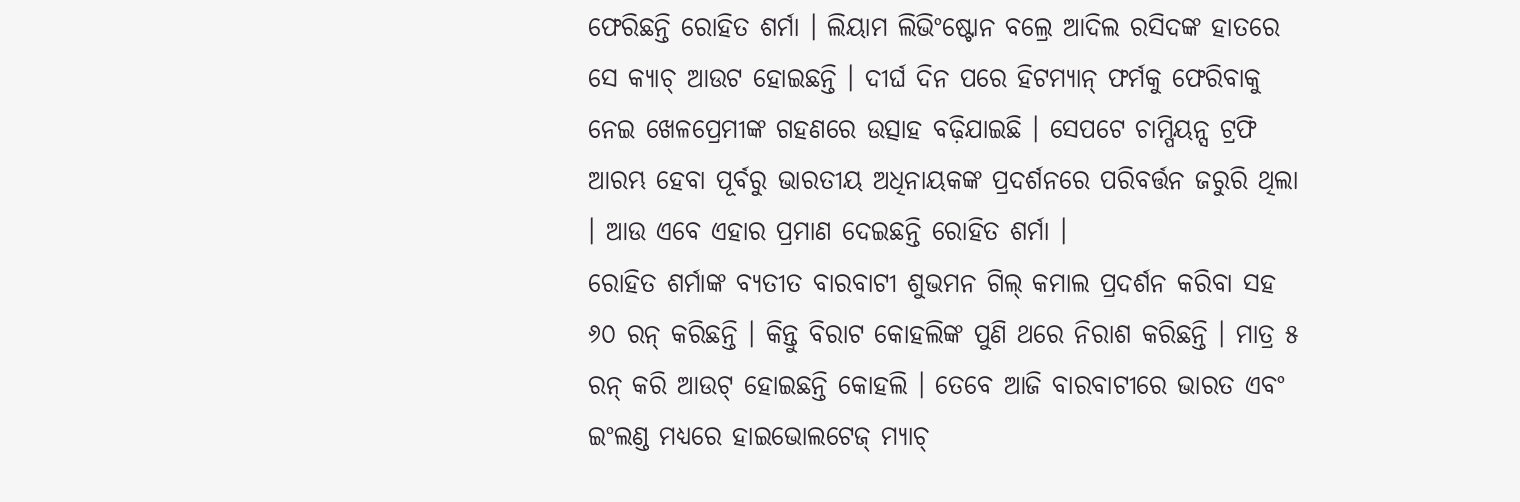ଫେରିଛନ୍ତି ରୋହିତ ଶର୍ମା । ଲିୟାମ ଲିଭିଂଷ୍ଟୋନ ବଲ୍ରେ ଆଦିଲ ରସିଦଙ୍କ ହାତରେ ସେ କ୍ୟାଚ୍ ଆଉଟ ହୋଇଛନ୍ତି । ଦୀର୍ଘ ଦିନ ପରେ ହିଟମ୍ୟାନ୍ ଫର୍ମକୁ ଫେରିବାକୁ ନେଇ ଖେଳପ୍ରେମୀଙ୍କ ଗହଣରେ ଉତ୍ସାହ ବଢ଼ିଯାଇଛି । ସେପଟେ ଚାମ୍ପିୟନ୍ସ ଟ୍ରଫି ଆରମ୍ଭ ହେବା ପୂର୍ବରୁ ଭାରତୀୟ ଅଧିନାୟକଙ୍କ ପ୍ରଦର୍ଶନରେ ପରିବର୍ତ୍ତନ ଜରୁରି ଥିଲା । ଆଉ ଏବେ ଏହାର ପ୍ରମାଣ ଦେଇଛନ୍ତି ରୋହିତ ଶର୍ମା ।
ରୋହିତ ଶର୍ମାଙ୍କ ବ୍ୟତୀତ ବାରବାଟୀ ଶୁଭମନ ଗିଲ୍ କମାଲ ପ୍ରଦର୍ଶନ କରିବା ସହ ୬୦ ରନ୍ କରିଛନ୍ତି । କିନ୍ତୁ ବିରାଟ କୋହଲିଙ୍କ ପୁଣି ଥରେ ନିରାଶ କରିଛନ୍ତି । ମାତ୍ର ୫ ରନ୍ କରି ଆଉଟ୍ ହୋଇଛନ୍ତି କୋହଲି । ତେବେ ଆଜି ବାରବାଟୀରେ ଭାରତ ଏବଂ ଇଂଲଣ୍ଡ ମଧ୍ୟରେ ହାଇଭୋଲଟେଜ୍ ମ୍ୟାଚ୍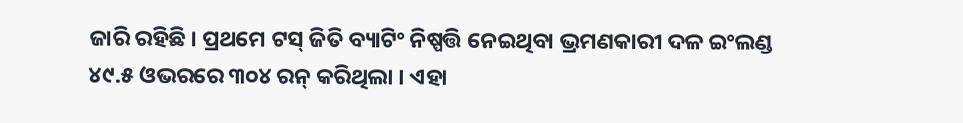ଜାରି ରହିଛି । ପ୍ରଥମେ ଟସ୍ ଜିତି ବ୍ୟାଟିଂ ନିଷ୍ପତ୍ତି ନେଇଥିବା ଭ୍ରମଣକାରୀ ଦଳ ଇଂଲଣ୍ଡ ୪୯.୫ ଓଭରରେ ୩୦୪ ରନ୍ କରିଥିଲା । ଏହା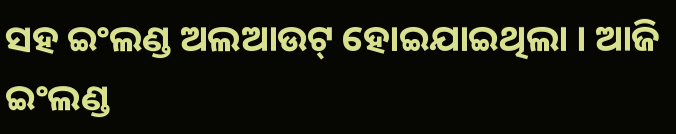ସହ ଇଂଲଣ୍ଡ ଅଲଆଉଟ୍ ହୋଇଯାଇଥିଲା । ଆଜି ଇଂଲଣ୍ଡ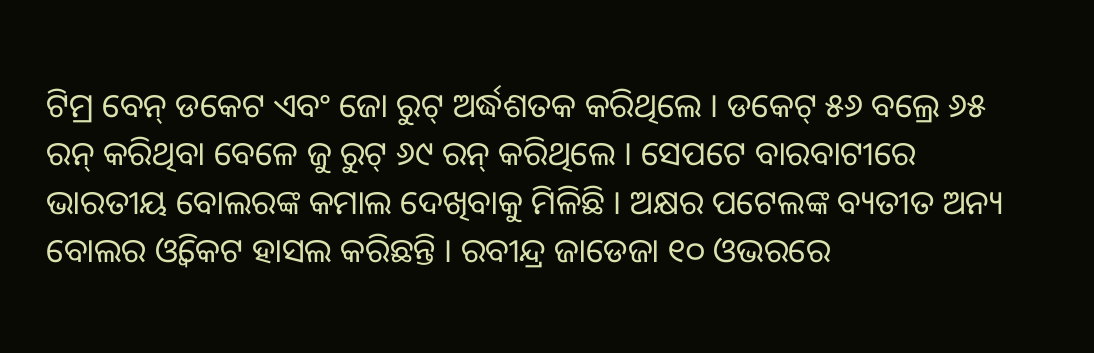ଟିମ୍ର ବେନ୍ ଡକେଟ ଏବଂ ଜୋ ରୁଟ୍ ଅର୍ଦ୍ଧଶତକ କରିଥିଲେ । ଡକେଟ୍ ୫୬ ବଲ୍ରେ ୬୫ ରନ୍ କରିଥିବା ବେଳେ ଜୁ ରୁଟ୍ ୬୯ ରନ୍ କରିଥିଲେ । ସେପଟେ ବାରବାଟୀରେ ଭାରତୀୟ ବୋଲରଙ୍କ କମାଲ ଦେଖିବାକୁ ମିଳିଛି । ଅକ୍ଷର ପଟେଲଙ୍କ ବ୍ୟତୀତ ଅନ୍ୟ ବୋଲର ଓ୍ବିକେଟ ହାସଲ କରିଛନ୍ତି । ରବୀନ୍ଦ୍ର ଜାଡେଜା ୧୦ ଓଭରରେ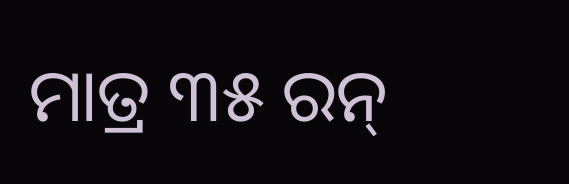ମାତ୍ର ୩୫ ରନ୍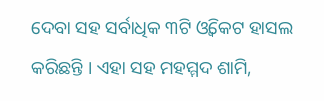ଦେବା ସହ ସର୍ବାଧିକ ୩ଟି ଓ୍ବିକେଟ ହାସଲ କରିଛନ୍ତି । ଏହା ସହ ମହମ୍ମଦ ଶାମି,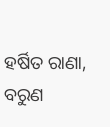ହର୍ଷିତ ରାଣା, ବରୁଣ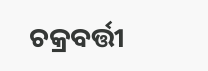ଚକ୍ରବର୍ତ୍ତୀ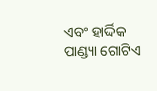ଏବଂ ହାର୍ଦ୍ଦିକ ପାଣ୍ଡ୍ୟା ଗୋଟିଏ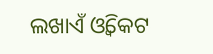ଲଖାଏଁ ଓ୍ବିକେଟ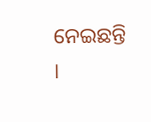ନେଇଛନ୍ତି ।